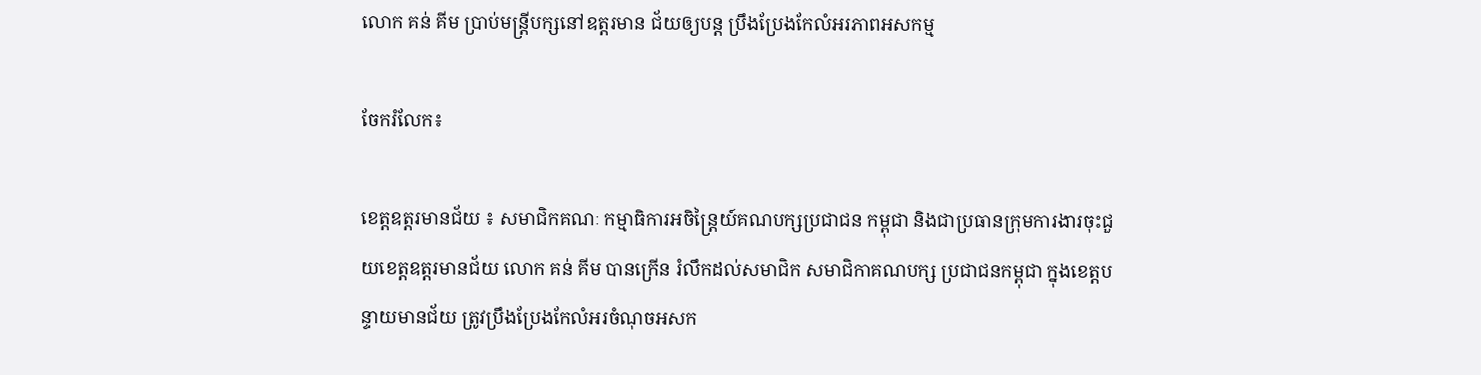លោក គន់ គីម ប្រាប់មន្ត្រីបក្សនៅឧត្តរមាន ជ័យឲ្យបន្ត ប្រឹងប្រែងកែលំអរភាពអសកម្ម

ចែករំលែក៖

ខេត្តឧត្តរមានជ័យ ៖ សមាជិកគណៈ កម្មាធិការអចិន្ត្រៃយ៍គណបក្សប្រជាជន កម្ពុជា និងជាប្រធានក្រុមការងារចុះជួយខេត្តឧត្តរមានជ័យ លោក គន់ គីម បានក្រើន រំលឹកដល់សមាជិក សមាជិកាគណបក្ស ប្រជាជនកម្ពុជា ក្នុងខេត្តបន្ទាយមានជ័យ ត្រូវប្រឹងប្រែងកែលំអរចំណុចអសក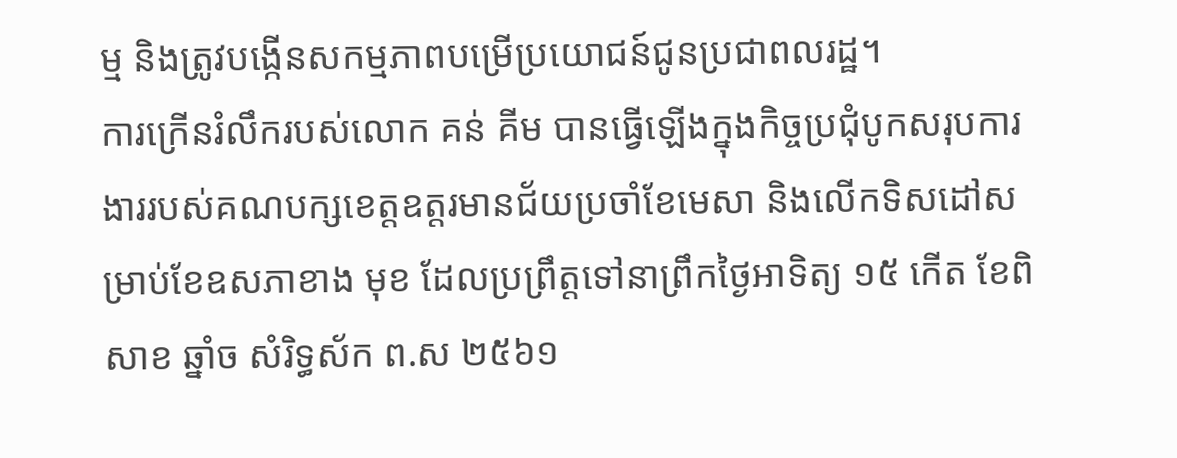ម្ម និងត្រូវបង្កើនសកម្មភាពបម្រើប្រយោជន៍ជូនប្រជាពលរដ្ឋ។
ការក្រើនរំលឹករបស់លោក គន់ គីម បានធ្វើឡើងក្នុងកិច្ចប្រជុំបូកសរុបការងាររបស់គណបក្សខេត្តឧត្តរមានជ័យប្រចាំខែមេសា និងលើកទិសដៅសម្រាប់ខែឧសភាខាង មុខ ដែលប្រព្រឹត្តទៅនាព្រឹកថ្ងៃអាទិត្យ ១៥ កើត ខែពិសាខ ឆ្នាំច សំរិទ្ធស័ក ព.ស ២៥៦១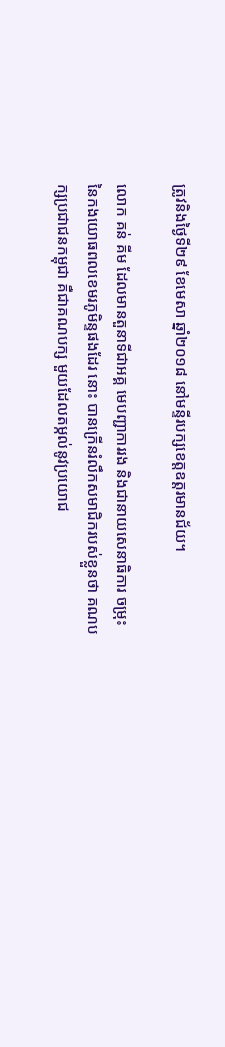ត្រូវនិងថ្ងៃទី២៩ ខែមេសា ឆ្នាំ២០១៨ នៅមន្ទីរបក្សខេត្តឧត្តរមានជ័យ។

លោក គន់ គីម ដែលមានតួនាទីជាអគ្គ មេបញ្ជាការរង និងជានាយសេនាធិការ ចម្រុះនៃកងយោធពលខេមរភូមិន្ទផងដែរ នោះ បានក្រើនរំលឹកសមាជិករបស់ខ្លួនថា គណបក្សប្រជាជនកម្ពុជា គឺជាគណបក្ស មួយដែលតម្កល់នូវប្រយោជ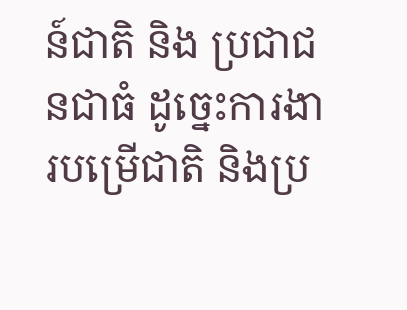ន៍ជាតិ និង ប្រជាជនជាធំ ដូច្នេះការងារបម្រើជាតិ និងប្រ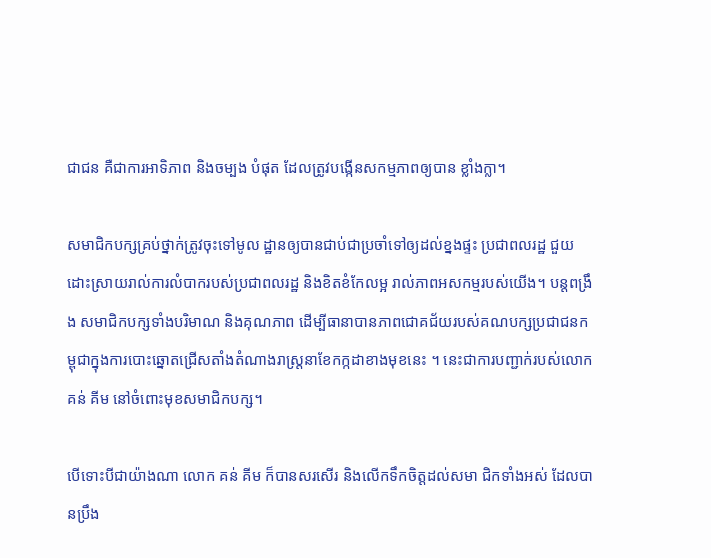ជាជន គឺជាការអាទិភាព និងចម្បង បំផុត ដែលត្រូវបង្កើនសកម្មភាពឲ្យបាន ខ្លាំងក្លា។

សមាជិកបក្សគ្រប់ថ្នាក់ត្រូវចុះទៅមូល ដ្ឋានឲ្យបានជាប់ជាប្រចាំទៅឲ្យដល់ខ្នងផ្ទះ ប្រជាពលរដ្ឋ ជួយដោះស្រាយរាល់ការលំបាករបស់ប្រជាពលរដ្ឋ និងខិតខំកែលម្អ រាល់ភាពអសកម្មរបស់យើង។ បន្តពង្រឹង សមាជិកបក្សទាំងបរិមាណ និងគុណភាព ដើម្បីធានាបានភាពជោគជ័យរបស់គណបក្សប្រជាជនកម្ពុជាក្នុងការបោះឆ្នោតជ្រើសតាំងតំណាងរាស្ត្រនាខែកក្កដាខាងមុខនេះ ។ នេះជាការបញ្ជាក់របស់លោក គន់ គីម នៅចំពោះមុខសមាជិកបក្ស។

បើទោះបីជាយ៉ាងណា លោក គន់ គីម ក៏បានសរសើរ និងលើកទឹកចិត្តដល់សមា ជិកទាំងអស់ ដែលបានប្រឹង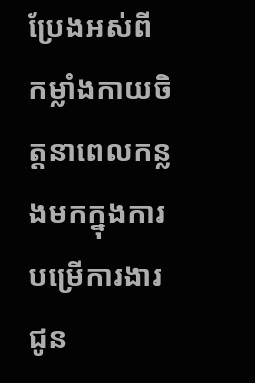ប្រែងអស់ពី កម្លាំងកាយចិត្តនាពេលកន្លងមកក្នុងការ បម្រើការងារជូន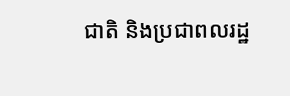ជាតិ និងប្រជាពលរដ្ឋ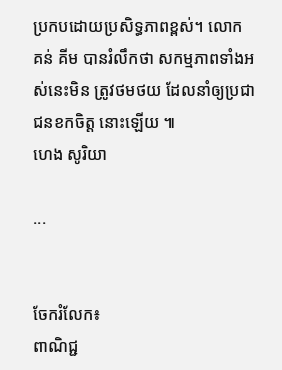ប្រកបដោយប្រសិទ្ធភាពខ្ពស់។ លោក គន់ គីម បានរំលឹកថា សកម្មភាពទាំងអស់នេះមិន ត្រូវថមថយ ដែលនាំឲ្យប្រជាជនខកចិត្ត នោះឡើយ ៕
ហេង សូរិយា

...


ចែករំលែក៖
ពាណិជ្ជ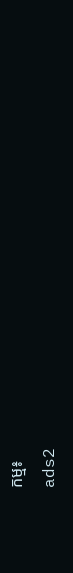កម្ម៖
ads2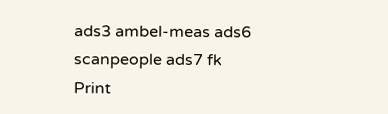ads3 ambel-meas ads6 scanpeople ads7 fk Print